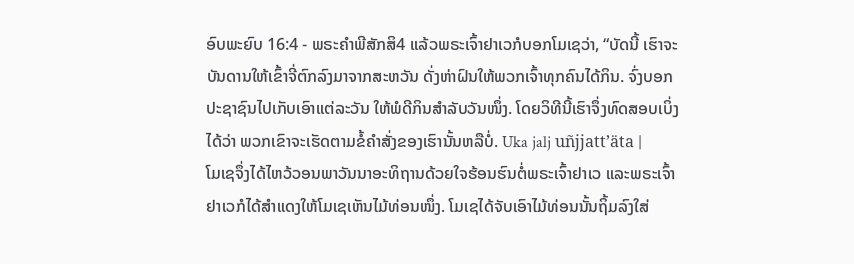ອົບພະຍົບ 16:4 - ພຣະຄຳພີສັກສິ4 ແລ້ວພຣະເຈົ້າຢາເວກໍບອກໂມເຊວ່າ, “ບັດນີ້ ເຮົາຈະບັນດານໃຫ້ເຂົ້າຈີ່ຕົກລົງມາຈາກສະຫວັນ ດັ່ງຫ່າຝົນໃຫ້ພວກເຈົ້າທຸກຄົນໄດ້ກິນ. ຈົ່ງບອກປະຊາຊົນໄປເກັບເອົາແຕ່ລະວັນ ໃຫ້ພໍດີກິນສຳລັບວັນໜຶ່ງ. ໂດຍວິທີນີ້ເຮົາຈຶ່ງທົດສອບເບິ່ງໄດ້ວ່າ ພວກເຂົາຈະເຮັດຕາມຂໍ້ຄຳສັ່ງຂອງເຮົານັ້ນຫລືບໍ່. Uka jalj uñjjattʼäta |
ໂມເຊຈຶ່ງໄດ້ໄຫວ້ວອນພາວັນນາອະທິຖານດ້ວຍໃຈຮ້ອນຮົນຕໍ່ພຣະເຈົ້າຢາເວ ແລະພຣະເຈົ້າຢາເວກໍໄດ້ສຳແດງໃຫ້ໂມເຊເຫັນໄມ້ທ່ອນໜຶ່ງ. ໂມເຊໄດ້ຈັບເອົາໄມ້ທ່ອນນັ້ນຖິ້ມລົງໃສ່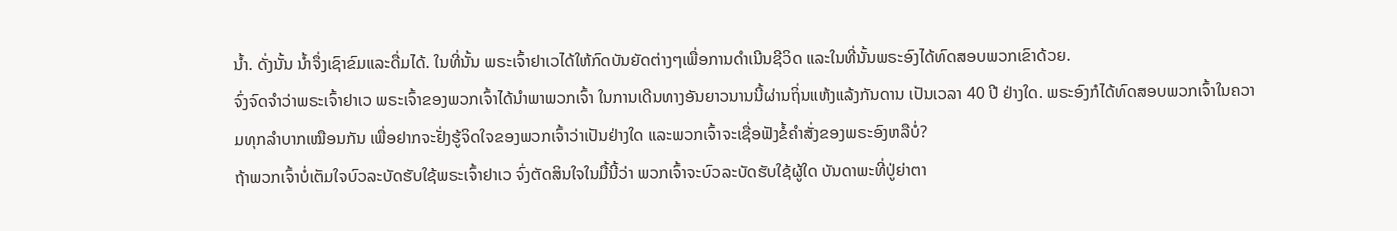ນໍ້າ. ດັ່ງນັ້ນ ນໍ້າຈຶ່ງເຊົາຂົມແລະດື່ມໄດ້. ໃນທີ່ນັ້ນ ພຣະເຈົ້າຢາເວໄດ້ໃຫ້ກົດບັນຍັດຕ່າງໆເພື່ອການດຳເນີນຊີວິດ ແລະໃນທີ່ນັ້ນພຣະອົງໄດ້ທົດສອບພວກເຂົາດ້ວຍ.
ຈົ່ງຈົດຈຳວ່າພຣະເຈົ້າຢາເວ ພຣະເຈົ້າຂອງພວກເຈົ້າໄດ້ນຳພາພວກເຈົ້າ ໃນການເດີນທາງອັນຍາວນານນີ້ຜ່ານຖິ່ນແຫ້ງແລ້ງກັນດານ ເປັນເວລາ 40 ປີ ຢ່າງໃດ. ພຣະອົງກໍໄດ້ທົດສອບພວກເຈົ້າໃນຄວາມທຸກລຳບາກເໝືອນກັນ ເພື່ອຢາກຈະຢັ່ງຮູ້ຈິດໃຈຂອງພວກເຈົ້າວ່າເປັນຢ່າງໃດ ແລະພວກເຈົ້າຈະເຊື່ອຟັງຂໍ້ຄຳສັ່ງຂອງພຣະອົງຫລືບໍ່?
ຖ້າພວກເຈົ້າບໍ່ເຕັມໃຈບົວລະບັດຮັບໃຊ້ພຣະເຈົ້າຢາເວ ຈົ່ງຕັດສິນໃຈໃນມື້ນີ້ວ່າ ພວກເຈົ້າຈະບົວລະບັດຮັບໃຊ້ຜູ້ໃດ ບັນດາພະທີ່ປູ່ຍ່າຕາ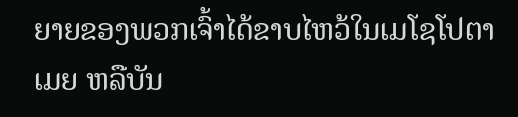ຍາຍຂອງພວກເຈົ້າໄດ້ຂາບໄຫວ້ໃນເມໂຊໂປຕາເມຍ ຫລືບັນ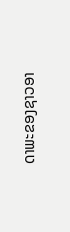ດາພະຂອງຊາວອາ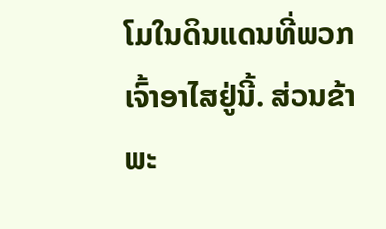ໂມໃນດິນແດນທີ່ພວກເຈົ້າອາໄສຢູ່ນີ້. ສ່ວນຂ້າພະ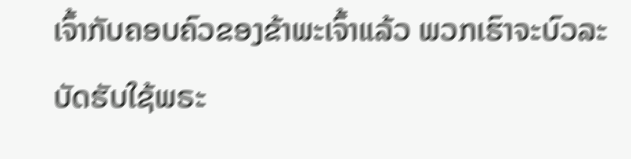ເຈົ້າກັບຄອບຄົວຂອງຂ້າພະເຈົ້າແລ້ວ ພວກເຮົາຈະບົວລະບັດຮັບໃຊ້ພຣະ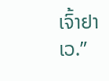ເຈົ້າຢາເວ.”